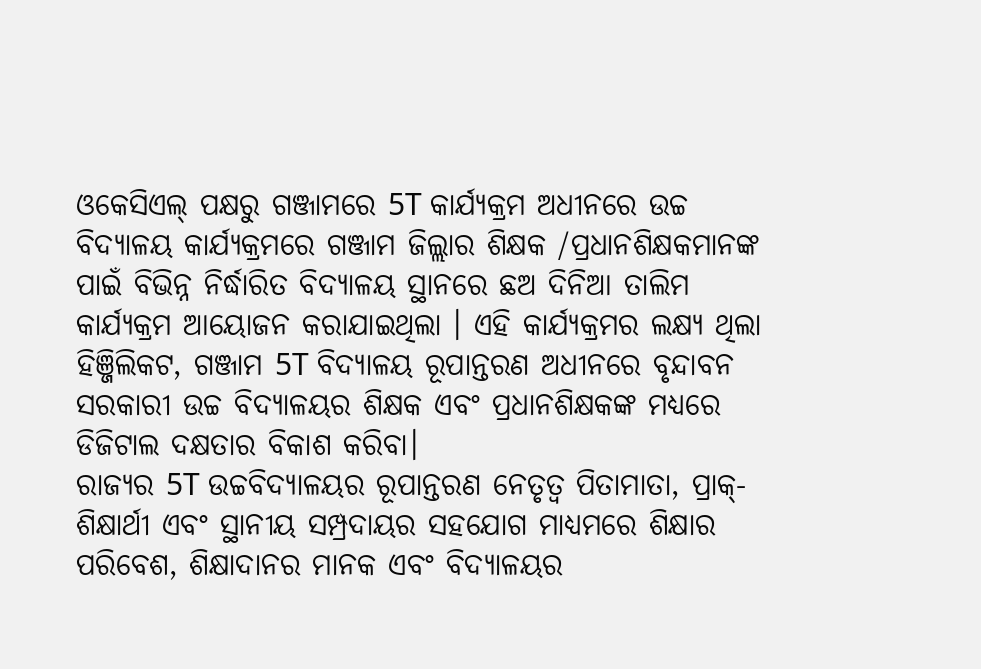ଓକେସିଏଲ୍ ପକ୍ଷରୁ ଗଞ୍ଜାମରେ 5T କାର୍ଯ୍ୟକ୍ରମ ଅଧୀନରେ ଉଚ୍ଚ ବିଦ୍ୟାଳୟ କାର୍ଯ୍ୟକ୍ରମରେ ଗଞ୍ଜାମ ଜିଲ୍ଲାର ଶିକ୍ଷକ /ପ୍ରଧାନଶିକ୍ଷକମାନଙ୍କ ପାଇଁ ବିଭିନ୍ନ ନିର୍ଦ୍ଧାରିତ ବିଦ୍ୟାଳୟ ସ୍ଥାନରେ ଛଅ ଦିନିଆ ତାଲିମ କାର୍ଯ୍ୟକ୍ରମ ଆୟୋଜନ କରାଯାଇଥିଲା । ଏହି କାର୍ଯ୍ୟକ୍ରମର ଲକ୍ଷ୍ୟ ଥିଲା ହିଞ୍ଜିଲିକଟ, ଗଞ୍ଜାମ 5T ବିଦ୍ୟାଳୟ ରୂପାନ୍ତରଣ ଅଧୀନରେ ବୃନ୍ଦାବନ ସରକାରୀ ଉଚ୍ଚ ବିଦ୍ୟାଳୟର ଶିକ୍ଷକ ଏବଂ ପ୍ରଧାନଶିକ୍ଷକଙ୍କ ମଧ୍ୟରେ ଡିଜିଟାଲ ଦକ୍ଷତାର ବିକାଶ କରିବା।
ରାଜ୍ୟର 5T ଉଚ୍ଚବିଦ୍ୟାଳୟର ରୂପାନ୍ତରଣ ନେତୃତ୍ୱ ପିତାମାତା, ପ୍ରାକ୍-ଶିକ୍ଷାର୍ଥୀ ଏବଂ ସ୍ଥାନୀୟ ସମ୍ପ୍ରଦାୟର ସହଯୋଗ ମାଧ୍ୟମରେ ଶିକ୍ଷାର ପରିବେଶ, ଶିକ୍ଷାଦାନର ମାନକ ଏବଂ ବିଦ୍ୟାଳୟର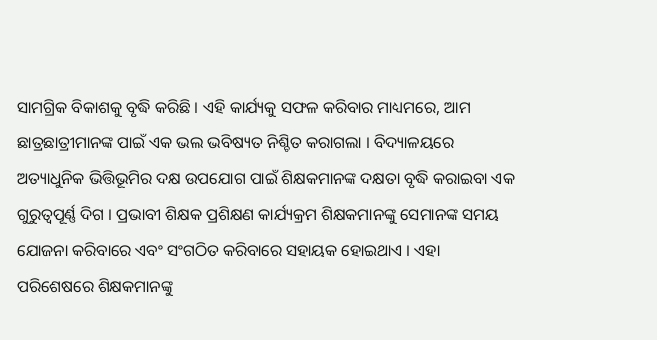ସାମଗ୍ରିକ ବିକାଶକୁ ବୃଦ୍ଧି କରିଛି । ଏହି କାର୍ଯ୍ୟକୁ ସଫଳ କରିବାର ମାଧ୍ୟମରେ, ଆମ ଛାତ୍ରଛାତ୍ରୀମାନଙ୍କ ପାଇଁ ଏକ ଭଲ ଭବିଷ୍ୟତ ନିଶ୍ଚିତ କରାଗଲା । ବିଦ୍ୟାଳୟରେ ଅତ୍ୟାଧୁନିକ ଭିତ୍ତିଭୂମିର ଦକ୍ଷ ଉପଯୋଗ ପାଇଁ ଶିକ୍ଷକମାନଙ୍କ ଦକ୍ଷତା ବୃଦ୍ଧି କରାଇବା ଏକ ଗୁରୁତ୍ୱପୂର୍ଣ୍ଣ ଦିଗ । ପ୍ରଭାବୀ ଶିକ୍ଷକ ପ୍ରଶିକ୍ଷଣ କାର୍ଯ୍ୟକ୍ରମ ଶିକ୍ଷକମାନଙ୍କୁ ସେମାନଙ୍କ ସମୟ ଯୋଜନା କରିବାରେ ଏବଂ ସଂଗଠିତ କରିବାରେ ସହାୟକ ହୋଇଥାଏ । ଏହା ପରିଶେଷରେ ଶିକ୍ଷକମାନଙ୍କୁ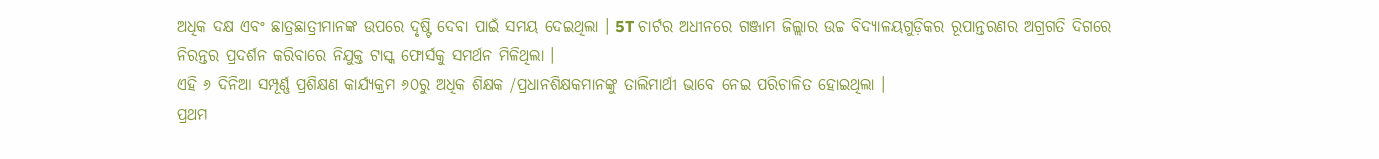ଅଧିକ ଦକ୍ଷ ଏବଂ ଛାତ୍ରଛାତ୍ରୀମାନଙ୍କ ଉପରେ ଦୃଷ୍ଟି ଦେବା ପାଇଁ ସମୟ ଦେଇଥିଲା । 5T ଚାର୍ଟର ଅଧୀନରେ ଗଞ୍ଜାମ ଜିଲ୍ଲାର ଉଚ୍ଚ ବିଦ୍ୟାଳୟଗୁଡ଼ିକର ରୂପାନ୍ତରଣର ଅଗ୍ରଗତି ଦିଗରେ ନିରନ୍ତର ପ୍ରଦର୍ଶନ କରିବାରେ ନିଯୁକ୍ତ ଟାସ୍କ ଫୋର୍ସକୁ ସମର୍ଥନ ମିଳିଥିଲା ।
ଏହି ୬ ଦିନିଆ ସମ୍ପୂର୍ଣ୍ଣ ପ୍ରଶିକ୍ଷଣ କାର୍ଯ୍ୟକ୍ରମ ୬୦ରୁ ଅଧିକ ଶିକ୍ଷକ /ପ୍ରଧାନଶିକ୍ଷକମାନଙ୍କୁ ତାଲିମାର୍ଥୀ ଭାବେ ନେଇ ପରିଚାଳିତ ହୋଇଥିଲା ।
ପ୍ରଥମ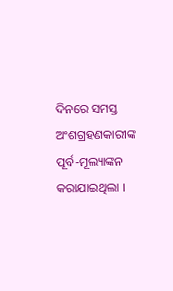ଦିନରେ ସମସ୍ତ ଅଂଶଗ୍ରହଣକାରୀଙ୍କ ପୂର୍ବ-ମୂଲ୍ୟାଙ୍କନ କରାଯାଇଥିଲା ।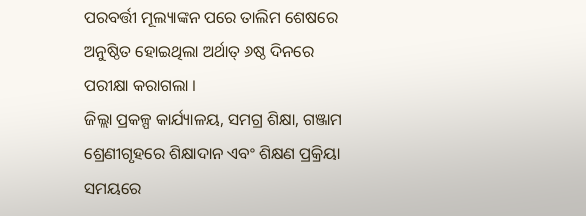ପରବର୍ତ୍ତୀ ମୂଲ୍ୟାଙ୍କନ ପରେ ତାଲିମ ଶେଷରେ ଅନୁଷ୍ଠିତ ହୋଇଥିଲା ଅର୍ଥାତ୍ ୬ଷ୍ଠ ଦିନରେ ପରୀକ୍ଷା କରାଗଲା ।
ଜିଲ୍ଲା ପ୍ରକଳ୍ପ କାର୍ଯ୍ୟାଳୟ, ସମଗ୍ର ଶିକ୍ଷା, ଗଞ୍ଜାମ
ଶ୍ରେଣୀଗୃହରେ ଶିକ୍ଷାଦାନ ଏବଂ ଶିକ୍ଷଣ ପ୍ରକ୍ରିୟା ସମୟରେ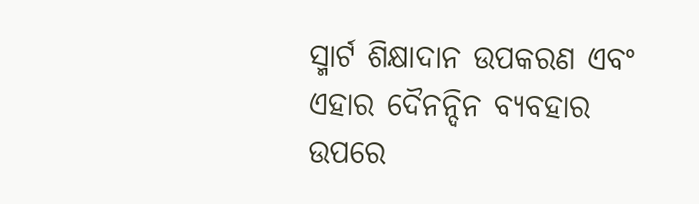ସ୍ମାର୍ଟ ଶିକ୍ଷାଦାନ ଉପକରଣ ଏବଂ ଏହାର ଦୈନନ୍ଦିନ ବ୍ୟବହାର ଉପରେ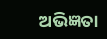ଅଭିଜ୍ଞତା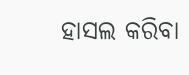ହାସଲ କରିବା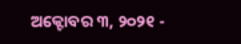ଅକ୍ଟୋବର ୩, ୨୦୨୧ -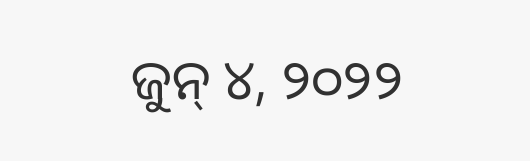ଜୁନ୍ ୪, ୨୦୨୨